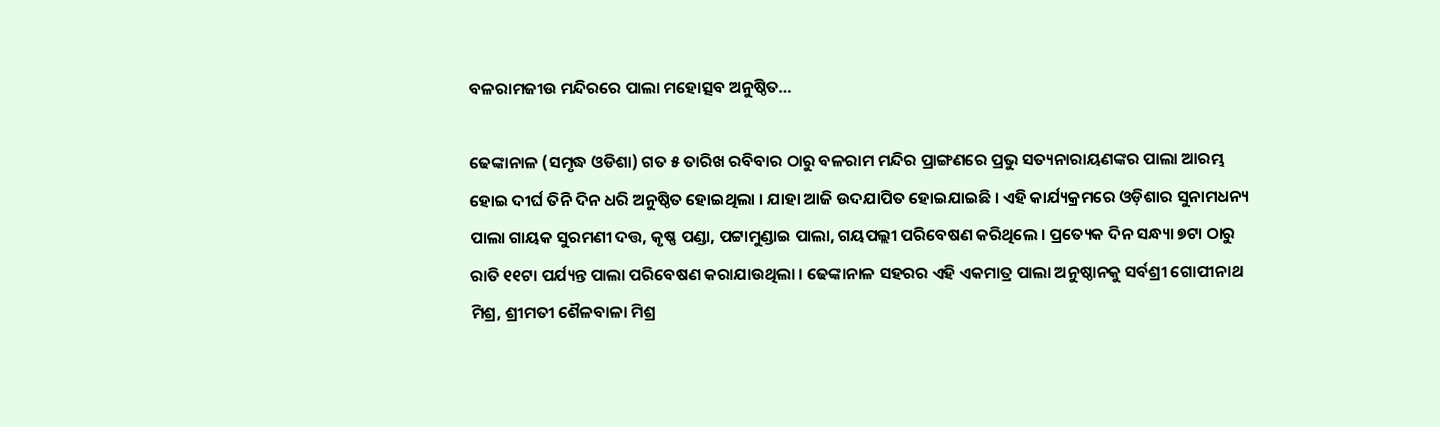ବଳରାମଜୀଉ ମନ୍ଦିରରେ ପାଲା ମହୋତ୍ସବ ଅନୁଷ୍ଠିତ…

ଢେଙ୍କାନାଳ (ସମୃଦ୍ଧ ଓଡିଶା) ଗତ ୫ ତାରିଖ ରବିବାର ଠାରୁ ବଳରାମ ମନ୍ଦିର ପ୍ରାଙ୍ଗଣରେ ପ୍ରଭୁ ସତ୍ୟନାରାୟଣଙ୍କର ପାଲା ଆରମ୍ଭ ହୋଇ ଦୀର୍ଘ ତିନି ଦିନ ଧରି ଅନୁଷ୍ଠିତ ହୋଇଥିଲା । ଯାହା ଆଜି ଉଦଯାପିତ ହୋଇଯାଇଛି । ଏହି କାର୍ଯ୍ୟକ୍ରମରେ ଓଡ଼ିଶାର ସୁନାମଧନ୍ୟ ପାଲା ଗାୟକ ସୁରମଣୀ ଦତ୍ତ, କୃଷ୍ଣ ପଣ୍ଡା, ପଟ୍ଟାମୁଣ୍ଡାଇ ପାଲା, ଗୟପଲ୍ଲୀ ପରିବେଷଣ କରିଥିଲେ । ପ୍ରତ୍ୟେକ ଦିନ ସନ୍ଧ୍ୟା ୭ଟା ଠାରୁ ରାତି ୧୧ଟା ପର୍ଯ୍ୟନ୍ତ ପାଲା ପରିବେଷଣ କରାଯାଉଥିଲା । ଢେଙ୍କାନାଳ ସହରର ଏହି ଏକମାତ୍ର ପାଲା ଅନୁଷ୍ଠାନକୁ ସର୍ବଶ୍ରୀ ଗୋପୀନାଥ ମିଶ୍ର, ଶ୍ରୀମତୀ ଶୈଳବାଳା ମିଶ୍ର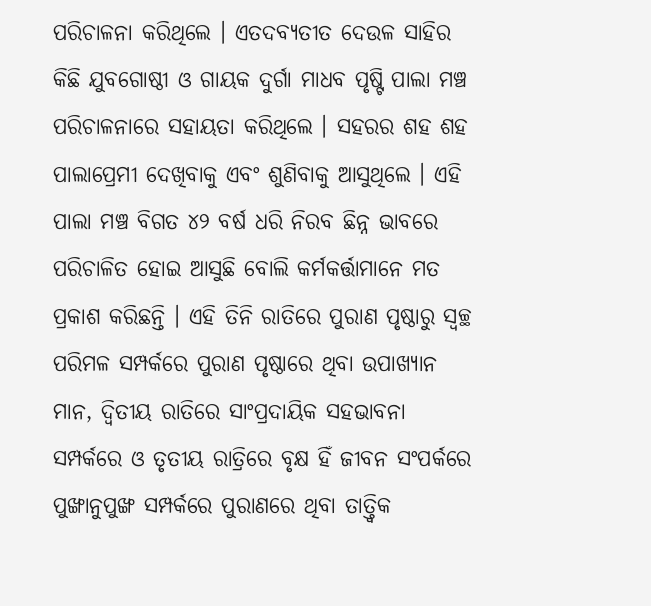ପରିଚାଳନା କରିଥିଲେ । ଏତଦବ୍ୟତୀତ ଦେଉଳ ସାହିର କିଛି ଯୁବଗୋଷ୍ଠୀ ଓ ଗାୟକ ଦୁର୍ଗା ମାଧବ ପୃଷ୍ଟି ପାଲା ମଞ୍ଚ ପରିଚାଳନାରେ ସହାୟତା କରିଥିଲେ । ସହରର ଶହ ଶହ ପାଲାପ୍ରେମୀ ଦେଖିବାକୁ ଏବଂ ଶୁଣିବାକୁ ଆସୁଥିଲେ । ଏହି ପାଲା ମଞ୍ଚ ବିଗତ ୪୨ ବର୍ଷ ଧରି ନିରବ ଛିନ୍ନ ଭାବରେ ପରିଚାଳିତ ହୋଇ ଆସୁଛି ବୋଲି କର୍ମକର୍ତ୍ତାମାନେ ମତ ପ୍ରକାଶ କରିଛନ୍ତି । ଏହି ତିନି ରାତିରେ ପୁରାଣ ପୃଷ୍ଠାରୁ ସ୍ୱଚ୍ଛ ପରିମଳ ସମ୍ପର୍କରେ ପୁରାଣ ପୃଷ୍ଠାରେ ଥିବା ଉପାଖ୍ୟାନ ମାନ, ଦ୍ଵିତୀୟ ରାତିରେ ସାଂପ୍ରଦାୟିକ ସହଭାବନା ସମ୍ପର୍କରେ ଓ ତୃତୀୟ ରାତ୍ରିରେ ବୃକ୍ଷ ହିଁ ଜୀବନ ସଂପର୍କରେ ପୁଙ୍ଖାନୁପୁଙ୍ଖ ସମ୍ପର୍କରେ ପୁରାଣରେ ଥିବା ତାତ୍ତ୍ୱିକ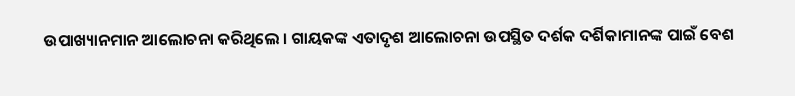ଉପାଖ୍ୟାନମାନ ଆଲୋଚନା କରିଥିଲେ । ଗାୟକଙ୍କ ଏତାଦୃଶ ଆଲୋଚନା ଉପସ୍ଥିତ ଦର୍ଶକ ଦର୍ଶିକାମାନଙ୍କ ପାଇଁ ବେଶ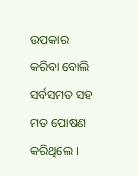ଉପକାର କରିବା ବୋଲି ସର୍ବସମତ ସହ ମତ ପୋଷଣ କରିଥିଲେ ।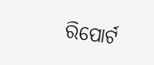ରିପୋର୍ଟ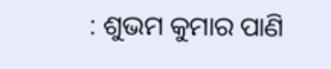: ଶୁଭମ କୁମାର ପାଣି